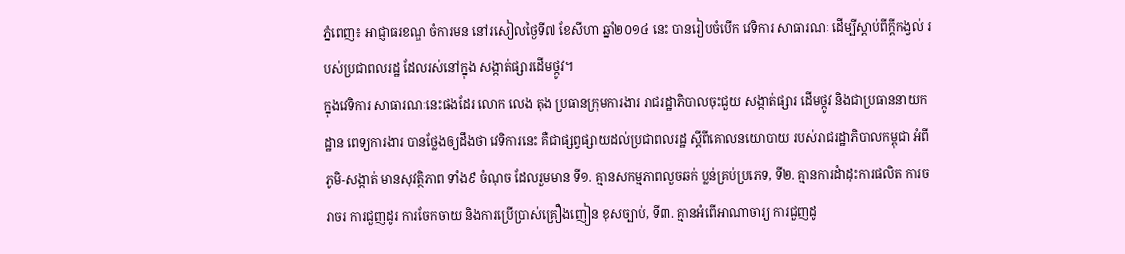ភ្នំពេញ៖ អាជ្ញាធរខណ្ឌ ចំការមន នៅរសៀលថ្ងៃទី៧ ខែសីហា ឆ្នាំ២០១៤ នេះ បានរៀបចំបើក វេទិការ សាធារណៈ ដើម្បីស្តាប់ពីក្តីកង្វល់ របស់ប្រជាពលរដ្ឋ ដែលរស់នៅក្នុង សង្កាត់ផ្សារដើមថ្កូវ។
ក្នុងវេទិការ សាធារណៈនេះផងដែរ លោក លេង តុង ប្រធានក្រុមការងារ រាជរដ្ឋាភិបាលចុះជួយ សង្កាត់ផ្សារ ដើមថ្កូវ និងជាប្រធាននាយកដ្ឋាន ពេទ្យការងារ បានថ្លែងឲ្យដឹងថា វេទិការនេះ គឺជាផ្សព្វផ្សាយដល់ប្រជាពលរដ្ឋ ស្តីពីគោលនយោបាយ របស់រាជរដ្ឋាភិបាលកម្ពុជា អំពីភូមិ-សង្កាត់ មានសុវត្ថិភាព ទាំង៩ ចំណុច ដែលរួមមាន ទី១. គ្មានសកម្មភាពលួចឆក់ ប្លន់គ្រប់ប្រភេទ, ទី២. គ្មានការដំាដុះការផលិត ការចរាចរ ការជួញដូរ ការចែកចាយ និងការប្រើប្រាស់គ្រឿងញៀន ខុសច្បាប់, ទី៣. គ្មានអំពើអាណាចារ្យ ការជួញដូ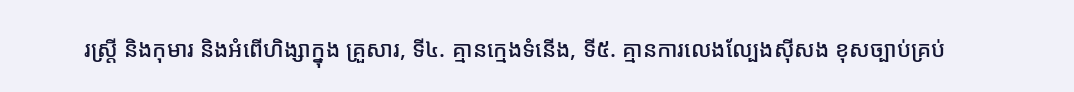រស្រ្តី និងកុមារ និងអំពើហិង្សាក្នុង គ្រួសារ, ទី៤. គ្មានក្មេងទំនើង, ទី៥. គ្មានការលេងល្បែងស៊ីសង ខុសច្បាប់គ្រប់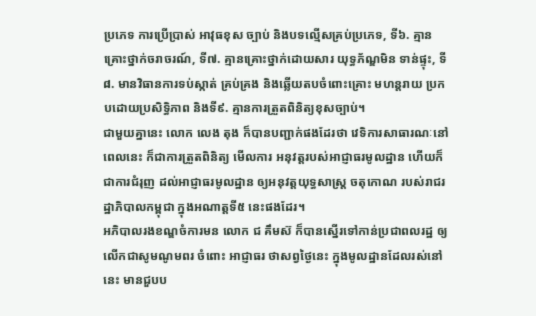ប្រភេទ ការប្រើប្រាស់ អាវុធខុស ច្បាប់ និងបទល្មើសគ្រប់ប្រភេទ, ទី៦. គ្មានគ្រោះថ្នាក់ចរាចរណ៍, ទី៧. គ្មានគ្រោះថ្នាក់ដោយសារ យុទ្ធភ័ណ្ឌមិន ទាន់ផ្ទុះ, ទី៨. មានវិធានការទប់ស្កាត់ គ្រប់គ្រង និងឆ្លើយតបចំពោះគ្រោះ មហន្តរាយ ប្រកបដោយប្រសិទ្ធិភាព និងទី៩. គ្មានការត្រួតពិនិត្យខុសច្បាប់។
ជាមួយគ្នានេះ លោក លេង តុង ក៏បានបញ្ជាក់ផងដែរថា វេទិការសាធារណៈនៅពេលនេះ ក៏ជាការត្រួតពិនិត្យ មើលការ អនុវត្តរបស់អាជ្ញាធរមូលដ្ឋាន ហើយក៏ជាការជំរុញ ដល់អាជ្ញាធរមូលដ្ឋាន ឲ្យអនុវត្តយុទ្ធសាស្រ្ត ចតុកោណ របស់រាជរដ្ឋាភិបាលកម្ពុជា ក្នុងអណាត្តទី៥ នេះផងដែរ។
អភិបាលរងខណ្ឌចំការមន លោក ជ គឹមស៊ ក៏បានស្នើរទៅកាន់ប្រជាពលរដ្ឋ ឲ្យលើកជាសូមណូមពរ ចំពោះ អាជ្ញាធរ ថាសព្វថ្ងៃនេះ ក្នុងមូលដ្ឋានដែលរស់នៅនេះ មានជួបប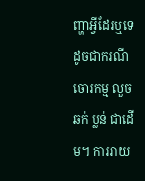ញ្ហាអ្វីដែរឬទេ ដូចជាករណីចោរកម្ម លួច ឆក់ ប្លន់ ជាដើម។ ការរាយ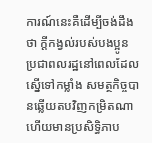ការណ៍នេះគឺដើម្បីចង់ដឹងថា ក្តីកង្វល់របស់បងប្អូន ប្រជាពលរដ្ឋនៅពេលដែលស្នើទៅកម្លាំង សមត្ថកិច្ចបានឆ្លើយតបវិញកម្រិតណា ហើយមានប្រសិទ្ធិភាប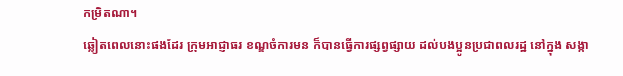កម្រិតណា។
ឆ្លៀតពេលនោះផងដែរ ក្រុមអាជ្ញាធរ ខណ្ឌចំការមន ក៏បានធ្វើការផ្សព្វផ្សាយ ដល់បងប្អូនប្រជាពលរដ្ឋ នៅក្នុង សង្កា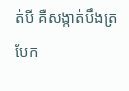ត់បី គឺសង្កាត់បឹងត្របែក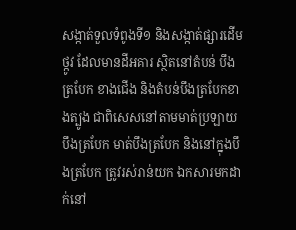សង្កាត់ទួលទំពូងទី១ និងសង្កាត់ផ្សារដើមថ្កូវ ដែលមានដីអគារ ស្ថិតនៅតំបន់ បឹងត្របែក ខាងជើង និងតំបន់បឹងត្របែកខាងត្បូង ជាពិសេសនៅតាមមាត់ប្រឡាយ បឹងត្របែក មាត់បឹងត្របែក និងនៅក្នុងបឹងត្របែក ត្រូវរស់រាន់យក ឯកសារមកដាក់នៅ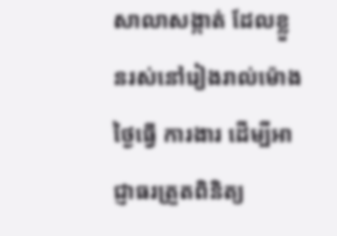សាលាសង្កាត់ ដែលខ្លួនរស់នៅរៀងរាល់ម៉ោង ថ្ងៃធ្វើ ការងារ ដើម្បីអាជ្ញាធរត្រួតពិនិត្យ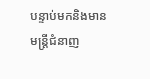បន្ទាប់មកនិងមាន មន្រ្តីជំនាញ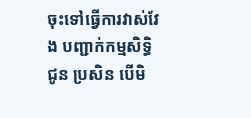ចុះទៅធ្វើការវាស់វែង បញ្ជាក់កម្មសិទ្ធិជូន ប្រសិន បើមិ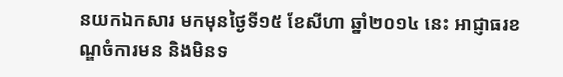នយកឯកសារ មកមុនថ្ងៃទី១៥ ខែសីហា ឆ្នាំ២០១៤ នេះ អាជ្ញាធរខណ្ឌចំការមន និងមិនទ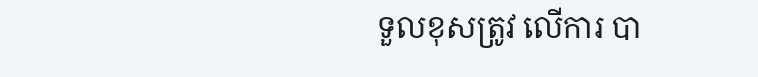ទួលខុសត្រូវ លើការ បា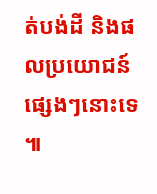ត់បង់ដី និងផលប្រយោជន៍ផ្សេងៗនោះទេ ៕